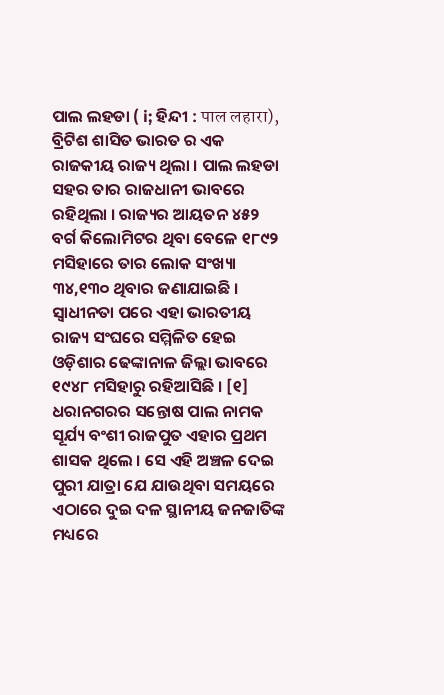ପାଲ ଲହଡା ( i; ହିନ୍ଦୀ : पाल लहारा), ବ୍ରିଟିଶ ଶାସିତ ଭାରତ ର ଏକ ରାଜକୀୟ ରାଜ୍ୟ ଥିଲା । ପାଲ ଲହଡା ସହର ତାର ରାଜଧାନୀ ଭାବରେ ରହିଥିଲା । ରାଜ୍ୟର ଆୟତନ ୪୫୨ ବର୍ଗ କିଲୋମିଟର ଥିବା ବେଳେ ୧୮୯୨ ମସିହାରେ ତାର ଲୋକ ସଂଖ୍ୟା ୩୪,୧୩୦ ଥିବାର ଜଣାଯାଇଛି । ସ୍ୱାଧୀନତା ପରେ ଏହା ଭାରତୀୟ ରାଜ୍ୟ ସଂଘରେ ସମ୍ମିଳିତ ହେଇ ଓଡ଼ିଶାର ଢେଙ୍କାନାଳ ଜିଲ୍ଲା ଭାବରେ ୧୯୪୮ ମସିହାରୁ ରହିଆସିଛି । [୧]
ଧରାନଗରର ସନ୍ତୋଷ ପାଲ ନାମକ ସୂର୍ଯ୍ୟ ବଂଶୀ ରାଜପୁତ ଏହାର ପ୍ରଥମ ଶାସକ ଥିଲେ । ସେ ଏହି ଅଞ୍ଚଳ ଦେଇ ପୁରୀ ଯାତ୍ରା ଯେ ଯାଉଥିବା ସମୟରେ ଏଠାରେ ଦୁଇ ଦଳ ସ୍ଥାନୀୟ ଜନଜାତିଙ୍କ ମଧ୍ୟରେ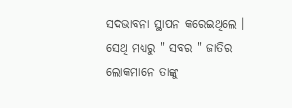ସଦଭାବନା ସ୍ଥାପନ କରେଇଥିଲେ । ସେଥି ମଧ୍ୟରୁ " ସବର " ଜାତିର ଲୋକମାନେ ତାଙ୍କୁ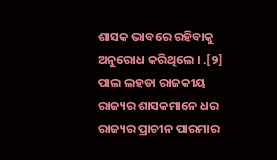ଶାସକ ଭାବରେ ରହିବାକୁ ଅନୁରୋଧ କରିଥିଲେ । .[୨]
ପାଲ ଲହଡା ରାଜକୀୟ ରାଜ୍ୟର ଶାସକମାନେ ଧର ରାଜ୍ୟର ପ୍ରାଚୀନ ପାରମାର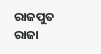ରାଜପୁତ ରାଜା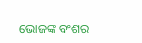ଭୋଜଙ୍କ ବଂଶର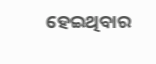ହେଇଥିବାର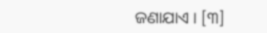ଜଣାଯାଏ । [୩]